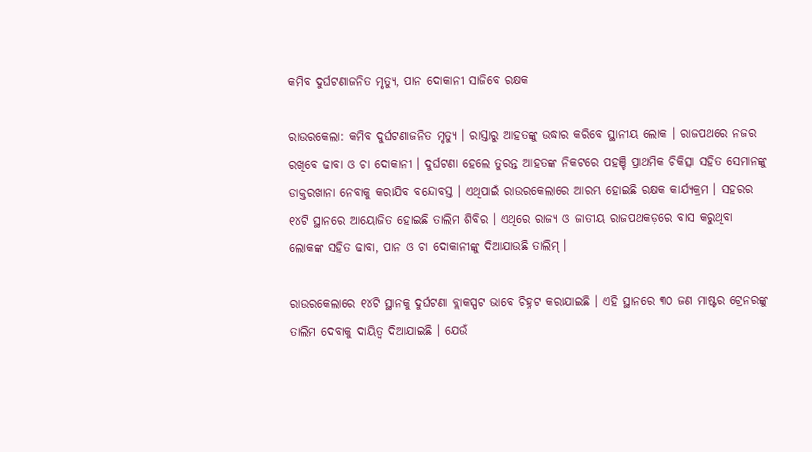କମିବ ଦୁର୍ଘଟଣାଜନିତ ମୃତ୍ୟୁ, ପାନ ଦୋକାନୀ ସାଜିବେ ରକ୍ଷକ

ରାଉରକେଲା: କମିବ ଦୁର୍ଘଟଣାଜନିତ ମୃତ୍ୟୁ । ରାସ୍ତାରୁ ଆହତଙ୍କୁ ଉଦ୍ଧାର କରିବେ ସ୍ଥାନୀୟ ଲୋକ । ରାଜପଥରେ ନଜର ରଖିବେ ଢାବା ଓ ଚା ଦୋକାନୀ । ଦୁର୍ଘଟଣା ହେଲେ ତୁରନ୍ତ ଆହତଙ୍କ ନିକଟରେ ପହଞ୍ଚି ପ୍ରାଥମିକ ଚିକିତ୍ସା ସହିତ ସେମାନଙ୍କୁ ଡାକ୍ତରଖାନା ନେବାକୁ କରାଯିବ ବନ୍ଦୋବସ୍ତ । ଏଥିପାଇଁ ରାଉରକେଲାରେ ଆରମ୍ଭ ହୋଇଛି ରକ୍ଷକ କାର୍ଯ୍ୟକ୍ରମ । ସହରର ୧୪ଟି ସ୍ଥାନରେ ଆୟୋଜିତ ହୋଇଛି ତାଲିମ ଶିବିର । ଏଥିରେ ରାଜ୍ୟ ଓ ଜାତୀୟ ରାଜପଥକଡ଼ରେ ବାସ କରୁଥିବା ଲୋକଙ୍କ ସହିତ ଢାବା, ପାନ ଓ ଚା ଦୋକାନୀଙ୍କୁ ଦିଆଯାଉଛି ତାଲିମ୍ ।

ରାଉରକେଲାରେ ୧୪ଟି ସ୍ଥାନକୁ ଦୁର୍ଘଟଣା ବ୍ଲାକସ୍ପଟ ଭାବେ ଚିହ୍ନଟ କରାଯାଇଛି । ଏହି ସ୍ଥାନରେ ୩୦ ଜଣ ମାଷ୍ଟର ଟ୍ରେନରଙ୍କୁ ତାଲିମ ଦେବାକୁ ଦାୟିତ୍ୱ ଦିଆଯାଇଛି । ଯେଉଁ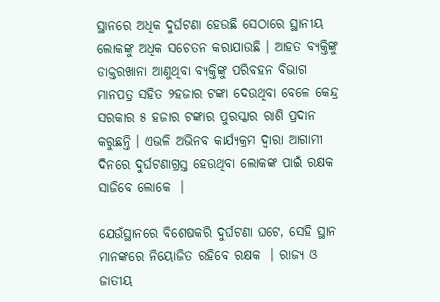ସ୍ଥାନରେ ଅଧିକ ଦୁର୍ଘଟଣା ହେଉଛି ସେଠାରେ ସ୍ଥାନୀୟ ଲୋକଙ୍କୁ ଅଧିକ ସଚେତନ କରାଯାଉଛି । ଆହତ ବ୍ୟକ୍ତିଙ୍କୁ ଡାକ୍ତରଖାନା ଆଣୁଥିବା ବ୍ୟକ୍ତିଙ୍କୁ ପରିବହନ ବିଭାଗ ମାନପତ୍ର ସହିତ ୨ହଜାର ଟଙ୍କା ଦେଉଥିବା ବେଳେ କେନ୍ଦ୍ର ସରକାର ୫ ହଜାର ଟଙ୍କାର ପୁରସ୍କାର ରାଶି ପ୍ରଦାନ କରୁଛନ୍ତି । ଏଭଳି ଅଭିନବ କାର୍ଯ୍ୟକ୍ରମ ଦ୍ୱାରା ଆଗାମୀ ଦିନରେ ଦୁର୍ଘଟଣାଗ୍ରସ୍ତ ହେଉଥିବା ଲୋକଙ୍କ ପାଇଁ ରକ୍ଷକ ସାଜିବେ ଲୋକେ  ।

ଯେଉଁସ୍ଥାନରେ ବିଶେଷକରି ଦୁର୍ଘଟଣା ଘଟେ, ସେହି ସ୍ଥାନ ମାନଙ୍କରେ ନିୟୋଜିତ ରହିବେ ରକ୍ଷକ  । ରାଜ୍ୟ ଓ ଜାତୀୟ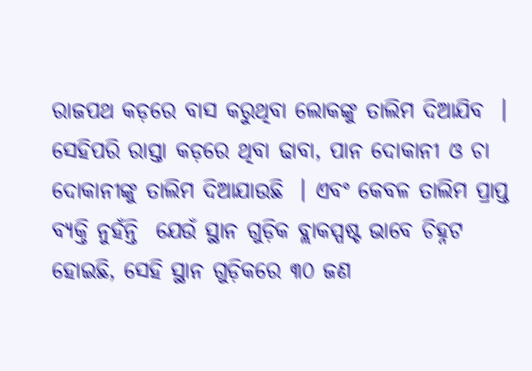ରାଜପଥ କଡ଼ରେ ବାସ କରୁଥିବା ଲୋକଙ୍କୁ ତାଲିମ ଦିଆଯିବ  । ସେହିପରି ରାସ୍ତା କଡ଼ରେ ଥିବା ଢାବା, ପାନ ଦୋକାନୀ ଓ ଚା ଦୋକାନୀଙ୍କୁ ତାଲିମ ଦିଆଯାଉଛି  । ଏବଂ କେବଳ ତାଲିମ ପ୍ରାପ୍ତ ବ୍ୟକ୍ତି ନୁହଁନ୍ତି  ଯେଉଁ ସ୍ଥାନ ଗୁଡ଼ିକ ବ୍ଲାକସ୍ପଷ୍ଟ ଭାବେ ଚିହ୍ନଟ ହୋଇଛି, ସେହି ସ୍ଥାନ ଗୁଡ଼ିକରେ ୩୦ ଜଣ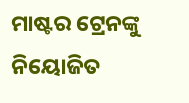ମାଷ୍ଟର ଟ୍ରେନଙ୍କୁ ନିୟୋଜିତ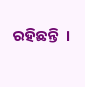ରହିଛନ୍ତି  ।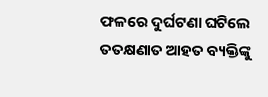ଫଳରେ ଦୁର୍ଘଟଣା ଘଟିଲେ ତତକ୍ଷଣାତ ଆହତ ବ୍ୟକ୍ତିଙ୍କୁ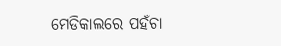ମେଡିକାଲରେ ପହଁଚା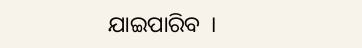ଯାଇପାରିବ  ।